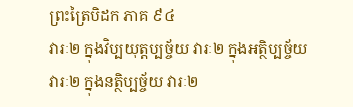ព្រះត្រៃបិដក ភាគ ៩៤
វារៈ២ ក្នុងវិប្បយុត្តប្បច្ច័យ វារៈ២ ក្នុងអត្ថិប្បច្ច័យ វារៈ២ ក្នុងនត្ថិប្បច្ច័យ វារៈ២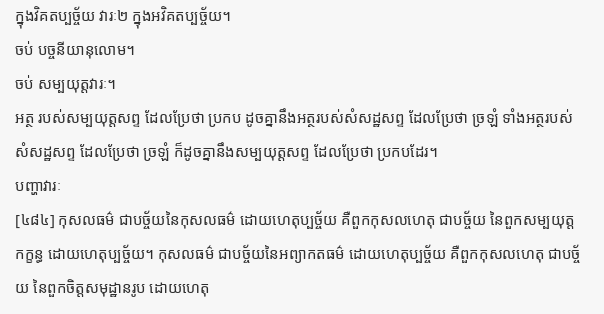ក្នុងវិគតប្បច្ច័យ វារៈ២ ក្នុងអវិគតប្បច្ច័យ។
ចប់ បច្ចនីយានុលោម។
ចប់ សម្បយុត្តវារៈ។
អត្ថ របស់សម្បយុត្តសព្ទ ដែលប្រែថា ប្រកប ដូចគ្នានឹងអត្ថរបស់សំសដ្ឋសព្ទ ដែលប្រែថា ច្រឡំ ទាំងអត្ថរបស់សំសដ្ឋសព្ទ ដែលប្រែថា ច្រឡំ ក៏ដូចគ្នានឹងសម្បយុត្តសព្ទ ដែលប្រែថា ប្រកបដែរ។
បញ្ហាវារៈ
[៤៨៤] កុសលធម៌ ជាបច្ច័យនៃកុសលធម៌ ដោយហេតុប្បច្ច័យ គឺពួកកុសលហេតុ ជាបច្ច័យ នៃពួកសម្បយុត្តកក្ខន្ធ ដោយហេតុប្បច្ច័យ។ កុសលធម៌ ជាបច្ច័យនៃអព្យាកតធម៌ ដោយហេតុប្បច្ច័យ គឺពួកកុសលហេតុ ជាបច្ច័យ នៃពួកចិត្តសមុដ្ឋានរូប ដោយហេតុ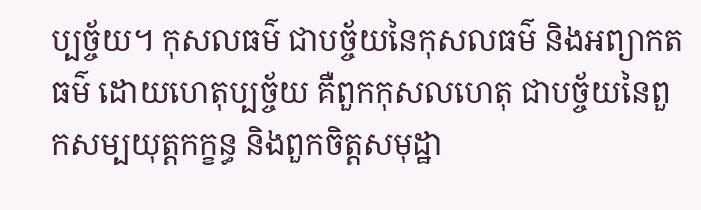ប្បច្ច័យ។ កុសលធម៌ ជាបច្ច័យនៃកុសលធម៌ និងអព្យាកតធម៌ ដោយហេតុប្បច្ច័យ គឺពួកកុសលហេតុ ជាបច្ច័យនៃពួកសម្បយុត្តកក្ខន្ធ និងពួកចិត្តសមុដ្ឋា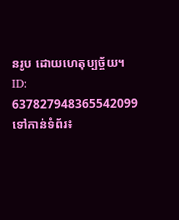នរូប ដោយហេតុប្បច្ច័យ។
ID: 637827948365542099
ទៅកាន់ទំព័រ៖